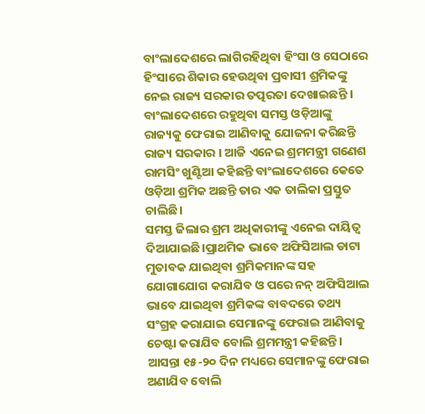ବାଂଲାଦେଶରେ ଲାଗିରହିଥିବା ହିଂସା ଓ ସେଠାରେ ହିଂସାରେ ଶିକାର ହେଉଥିବା ପ୍ରବାସୀ ଶ୍ରମିକଙ୍କୁ ନେଇ ରାଜ୍ୟ ସରକାର ତତ୍ପରତା ଦେଖାଇଛନ୍ତି । ବାଂଲାଦେଶରେ ରହୁଥିବା ସମସ୍ତ ଓଡ଼ିଆଙ୍କୁ ରାଜ୍ୟକୁ ଫେରାଇ ଆଣିବାକୁ ଯୋଜନା କରିଛନ୍ତି ରାଜ୍ୟ ସରକାର । ଆଜି ଏନେଇ ଶ୍ରମମନ୍ତ୍ରୀ ଗଣେଶ ରାମସିଂ ଖୁଣ୍ଟିଆ କହିଛନ୍ତି ବାଂଲାଦେଶରେ କେତେ ଓଡ଼ିଆ ଶ୍ରମିକ ଅଛନ୍ତି ତାର ଏକ ତାଲିକା ପ୍ରସ୍ତୁତ ଚାଲିଛି।
ସମସ୍ତ ଜିଲାର ଶ୍ରମ ଅଧିକାରୀଙ୍କୁ ଏନେଇ ଦାୟିତ୍ୱ ଦିଆଯାଇଛି।ପ୍ରାଥମିକ ଭାବେ ଅଫିସିଆଲ ଡାଟା ମୁତାବକ ଯାଇଥିବା ଶ୍ରମିକମାନଙ୍କ ସହ ଯୋଗାଯୋଗ କରାଯିବ ଓ ପରେ ନନ୍ ଅଫିସିଆଲ ଭାବେ ଯାଇଥିବା ଶ୍ରମିକଙ୍କ ବାବଦରେ ତଥ୍ୟ ସଂଗ୍ରହ କରାଯାଇ ସେମାନଙ୍କୁ ଫେରାଇ ଆଣିବାକୁ ଚେଷ୍ଟା କରାଯିବ ବୋଲି ଶ୍ରମମନ୍ତ୍ରୀ କହିଛନ୍ତି । ଆସନ୍ତା ୧୫-୨୦ ଦିନ ମଧ୍ୟରେ ସେମାନଙ୍କୁ ଫେରାଇ ଅଣାଯିବ ବୋଲି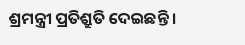ଶ୍ରମନ୍ତ୍ରୀ ପ୍ରତିଶ୍ରୁତି ଦେଇଛନ୍ତି ।